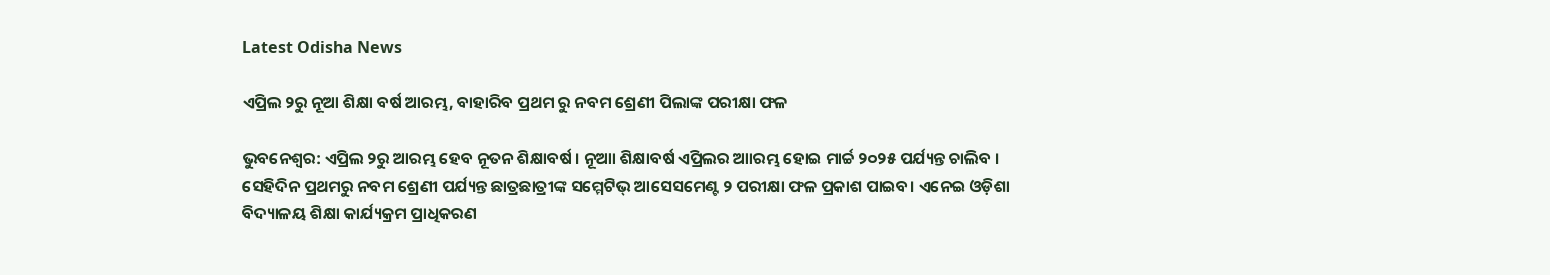Latest Odisha News

ଏପ୍ରିଲ ୨ରୁ ନୂଆ ଶିକ୍ଷା ବର୍ଷ ଆରମ୍ଭ, ବାହାରିବ ପ୍ରଥମ ରୁ ନବମ ଶ୍ରେଣୀ ପିଲାଙ୍କ ପରୀକ୍ଷା ଫଳ

ଭୁବନେଶ୍ଵର: ଏପ୍ରିଲ ୨ରୁ ଆରମ୍ଭ ହେବ ନୂତନ ଶିକ୍ଷାବର୍ଷ । ନୂଆା ଶିକ୍ଷାବର୍ଷ ଏପ୍ରିଲର ଆାରମ୍ଭ ହୋଇ ମାର୍ଚ୍ଚ ୨୦୨୫ ପର୍ଯ୍ୟନ୍ତ ଚାଲିବ । ସେହିଦିନ ପ୍ରଥମରୁ ନବମ ଶ୍ରେଣୀ ପର୍ଯ୍ୟନ୍ତ ଛାତ୍ରଛାତ୍ରୀଙ୍କ ସମ୍ମେଟିଭ୍‌ ଆସେସମେଣ୍ଟ ୨ ପରୀକ୍ଷା ଫଳ ପ୍ରକାଶ ପାଇବ। ଏନେଇ ଓଡ଼ିଶା ବିଦ୍ୟାଳୟ ଶିକ୍ଷା କାର୍ଯ୍ୟକ୍ରମ ପ୍ରାଧିକରଣ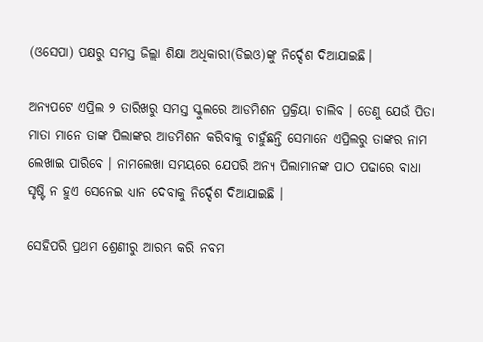(ଓସେପା) ପକ୍ଷରୁ ସମସ୍ତ ଜିଲ୍ଲା ଶିକ୍ଷା ଅଧିକାରୀ(ଡିଇଓ)ଙ୍କୁ ନିର୍ଦ୍ଦେଶ ଦିଆଯାଇଛି।

ଅନ୍ୟପଟେ ଏପ୍ରିଲ ୨ ତାରିଖରୁ ସମସ୍ତ ସ୍କୁଲରେ ଆଡମିଶନ ପ୍ରକ୍ରିୟା ଚାଲିବ । ତେଣୁ ଯେଉଁ ପିତା ମାତା ମାନେ ତାଙ୍କ ପିଲାଙ୍କର ଆଡମିଶନ କରିବାକୁ ଚାହୁଁଛନ୍ତି ସେମାନେ ଏପ୍ରିଲରୁ ତାଙ୍କର ନାମ ଲେଖାଇ ପାରିବେ । ନାମଲେଖା ସମୟରେ ଯେପରି ଅନ୍ୟ ପିଲାମାନଙ୍କ ପାଠ ପଢାରେ ବାଧା ସୃଷ୍ଟି ନ ହୁଏ ସେନେଇ ଧ୍ୟାନ ଦେବାକୁ ନିର୍ଦ୍ଦେଶ ଦିଆଯାଇଛି ।

ସେହିପରି ପ୍ରଥମ ଶ୍ରେଣୀରୁ ଆରମ୍ଭ କରି ନବମ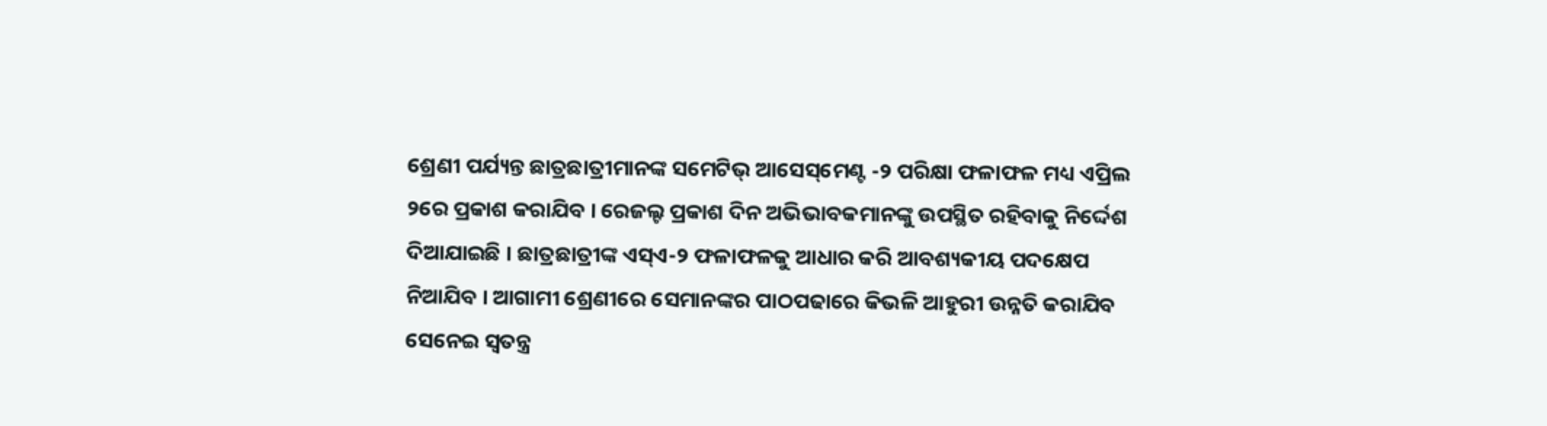ଶ୍ରେଣୀ ପର୍ଯ୍ୟନ୍ତ ଛାତ୍ରଛାତ୍ରୀମାନଙ୍କ ସମେଟିଭ୍ ଆସେସ୍‌ମେଣ୍ଟ -୨ ପରିକ୍ଷା ଫଳାଫଳ ମଧ୍ୟ ଏପ୍ରିଲ ୨ରେ ପ୍ରକାଶ କରାଯିବ । ରେଜଲ୍ଟ ପ୍ରକାଶ ଦିନ ଅଭିଭାବକମାନଙ୍କୁ ଉପସ୍ଥିତ ରହିବାକୁ ନିର୍ଦ୍ଦେଶ ଦିଆଯାଇଛି । ଛାତ୍ରଛାତ୍ରୀଙ୍କ ଏସ୍ଏ-୨ ଫଳାଫଳକୁ ଆଧାର କରି ଆବଶ୍ୟକୀୟ ପଦକ୍ଷେପ ନିଆଯିବ । ଆଗାମୀ ଶ୍ରେଣୀରେ ସେମାନଙ୍କର ପାଠପଢାରେ କିଭଳି ଆହୁରୀ ଉନ୍ନତି କରାଯିବ ସେନେଇ ସ୍ଵତନ୍ତ୍ର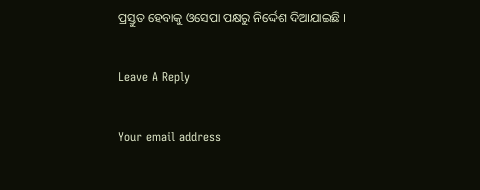ପ୍ରସ୍ତୁତ ହେବାକୁ ଓସେପା ପକ୍ଷରୁ ନିର୍ଦ୍ଦେଶ ଦିଆଯାଇଛି ।

Leave A Reply

Your email address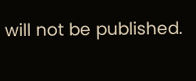will not be published.